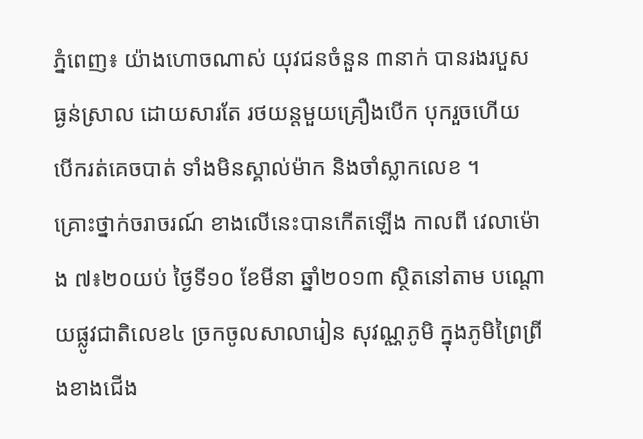ភ្នំពេញ៖ យ៉ាងហោចណាស់ យុវជនចំនួន ៣នាក់ បានរងរបួស ធ្ងន់ស្រាល ដោយសារតែ រថយន្តមួយគ្រឿងបើក បុករួចហើយ បើករត់គេចបាត់ ទាំងមិនស្គាល់ម៉ាក និងចាំស្លាកលេខ ។
គ្រោះថ្នាក់ចរាចរណ៍ ខាងលើនេះបានកើតឡើង កាលពី វេលាម៉ោង ៧៖២០យប់ ថ្ងៃទី១០ ខែមីនា ឆ្នាំ២០១៣ ស្ថិតនៅតាម បណ្តោយផ្លូវជាតិលេខ៤ ច្រកចូលសាលារៀន សុវណ្ណភូមិ ក្នុងភូមិព្រៃព្រីងខាងជើង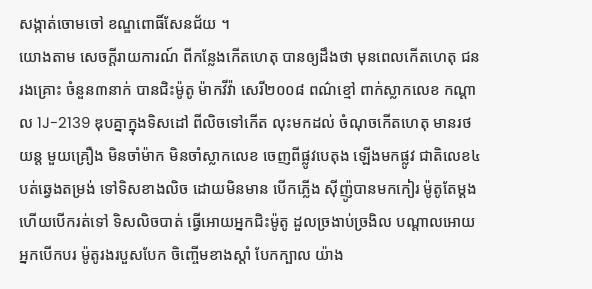សង្កាត់ចោមចៅ ខណ្ឌពោធិ៍សែនជ័យ ។
យោងតាម សេចក្តីរាយការណ៍ ពីកន្លែងកើតហេតុ បានឲ្យដឹងថា មុនពេលកើតហេតុ ជនរងគ្រោះ ចំនួន៣នាក់ បានជិះម៉ូតូ ម៉ាកវីវ៉ា សេរី២០០៨ ពណ៌ខ្មៅ ពាក់ស្លាកលេខ កណ្តាល 1J-2139 ឌុបគ្នាក្នុងទិសដៅ ពីលិចទៅកើត លុះមកដល់ ចំណុចកើតហេតុ មានរថយន្ត មួយគ្រឿង មិនចាំម៉ាក មិនចាំស្លាកលេខ ចេញពីផ្លូវបេតុង ឡើងមកផ្លូវ ជាតិលេខ៤ បត់ឆ្វេងតម្រង់ ទៅទិសខាងលិច ដោយមិនមាន បើកភ្លើង ស៊ីញ៉ូបានមកកៀរ ម៉ូតូតែម្តង ហើយបើករត់ទៅ ទិសលិចបាត់ ធ្វើអោយអ្នកជិះម៉ូតូ ដួលច្រងាប់ច្រងិល បណ្តាលអោយអ្នកបើកបរ ម៉ូតូរងរបួសបែក ចិញ្ចើមខាងស្តាំ បែកក្បាល យ៉ាង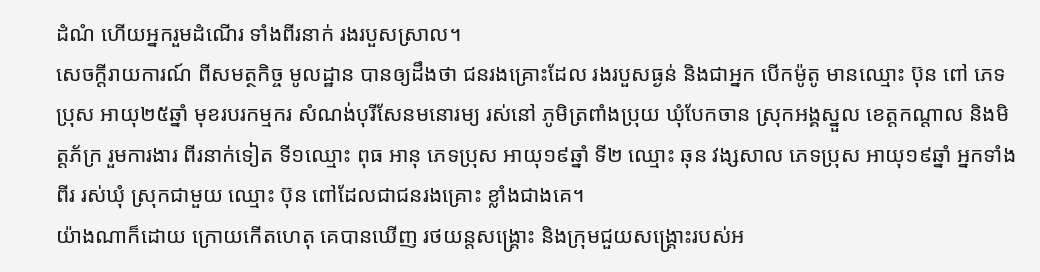ដំណំ ហើយអ្នករួមដំណើរ ទាំងពីរនាក់ រងរបួសស្រាល។
សេចក្តីរាយការណ៍ ពីសមត្ថកិច្ច មូលដ្ឋាន បានឲ្យដឹងថា ជនរងគ្រោះដែល រងរបួសធ្ងន់ និងជាអ្នក បើកម៉ូតូ មានឈ្មោះ ប៊ុន ពៅ ភេទប្រុស អាយុ២៥ឆ្នាំ មុខរបរកម្មករ សំណង់បុរីសែនមនោរម្យ រស់នៅ ភូមិត្រពាំងប្រុយ ឃុំបែកចាន ស្រុកអង្គស្នួល ខេត្តកណ្តាល និងមិត្តភ័ក្រ រួមការងារ ពីរនាក់ទៀត ទី១ឈ្មោះ ពុធ អានុ ភេទប្រុស អាយុ១៩ឆ្នាំ ទី២ ឈ្មោះ ឆុន វង្សសាល ភេទប្រុស អាយុ១៩ឆ្នាំ អ្នកទាំងពីរ រស់ឃុំ ស្រុកជាមួយ ឈ្មោះ ប៊ុន ពៅដែលជាជនរងគ្រោះ ខ្លាំងជាងគេ។
យ៉ាងណាក៏ដោយ ក្រោយកើតហេតុ គេបានឃើញ រថយន្តសង្គ្រោះ និងក្រុមជួយសង្គ្រោះរបស់អ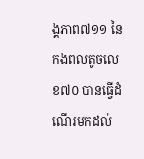ង្គភាព៧១១ នៃកងពលតូចលេខ៧០ បានធ្វើដំណើរមកដល់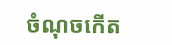ចំណុចកើត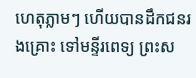ហេតុភ្លាមៗ ហើយបានដឹកជនរងគ្រោះ ទៅមន្ទីរពេទ្យ ព្រះស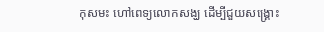កុសមះ ហៅពេទ្យលោកសង្ឃ ដើម្បីជួយសង្គ្រោះ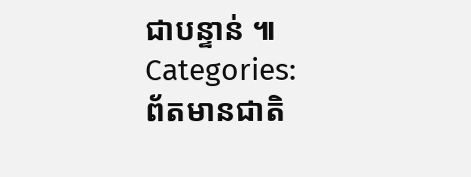ជាបន្ទាន់ ៕
Categories:
ព័តមានជាតិ